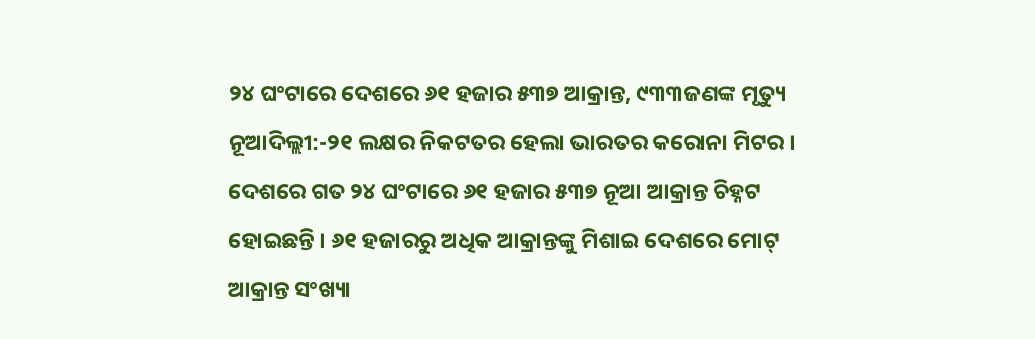୨୪ ଘଂଟାରେ ଦେଶରେ ୬୧ ହଜାର ୫୩୭ ଆକ୍ରାନ୍ତ, ୯୩୩ଜଣଙ୍କ ମୃତ୍ୟୁ
ନୂଆଦିଲ୍ଲୀ:-୨୧ ଲକ୍ଷର ନିକଟତର ହେଲା ଭାରତର କରୋନା ମିଟର । ଦେଶରେ ଗତ ୨୪ ଘଂଟାରେ ୬୧ ହଜାର ୫୩୭ ନୂଆ ଆକ୍ରାନ୍ତ ଚିହ୍ନଟ ହୋଇଛନ୍ତି । ୬୧ ହଜାରରୁ ଅଧିକ ଆକ୍ରାନ୍ତଙ୍କୁ ମିଶାଇ ଦେଶରେ ମୋଟ୍ ଆକ୍ରାନ୍ତ ସଂଖ୍ୟା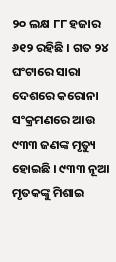୨୦ ଲକ୍ଷ ୮୮ ହଜାର ୬୧୨ ରହିଛି । ଗତ ୨୪ ଘଂଟାରେ ସାରା ଦେଶରେ କରୋନା ସଂକ୍ରମଣରେ ଆଉ ୯୩୩ ଜଣଙ୍କ ମୃତ୍ୟୁ ହୋଇଛି । ୯୩୩ ନୂଆ ମୃତକଙ୍କୁ ମିଶାଇ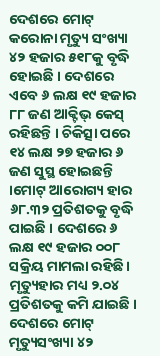ଦେଶରେ ମୋଟ୍ କରୋନା ମୃତ୍ୟୁ ସଂଖ୍ୟା ୪୨ ହଜାର ୫୧୮କୁ ବୃଦ୍ଧି ହୋଇଛି । ଦେଶରେ ଏବେ ୬ ଲକ୍ଷ ୧୯ ହଜାର ୮୮ ଜଣ ଆକ୍ଟିଭ୍ କେସ୍ ରହିଛନ୍ତି । ଚିକିତ୍ସା ପରେ ୧୪ ଲକ୍ଷ ୨୭ ହଜାର ୬ ଜଣ ସୁସ୍ଥ ହୋଇଛନ୍ତି ।ମୋଟ୍ ଆରୋଗ୍ୟ ହାର ୬୮.୩୨ ପ୍ରତିଶତକୁ ବୃଦ୍ଧି ପାଇଛି । ଦେଶରେ ୬ ଲକ୍ଷ ୧୯ ହଜାର ୦୦୮ ସକ୍ରିୟ ମାମଲା ରହିଛି। ମୃତ୍ୟୁହାର ମଧ୍ୟ ୨.୦୪ ପ୍ରତିଶତକୁ କମି ଯାଇଛି । ଦେଶରେ ମୋଟ୍ ମୃତ୍ୟୁସଂଖ୍ୟା ୪୨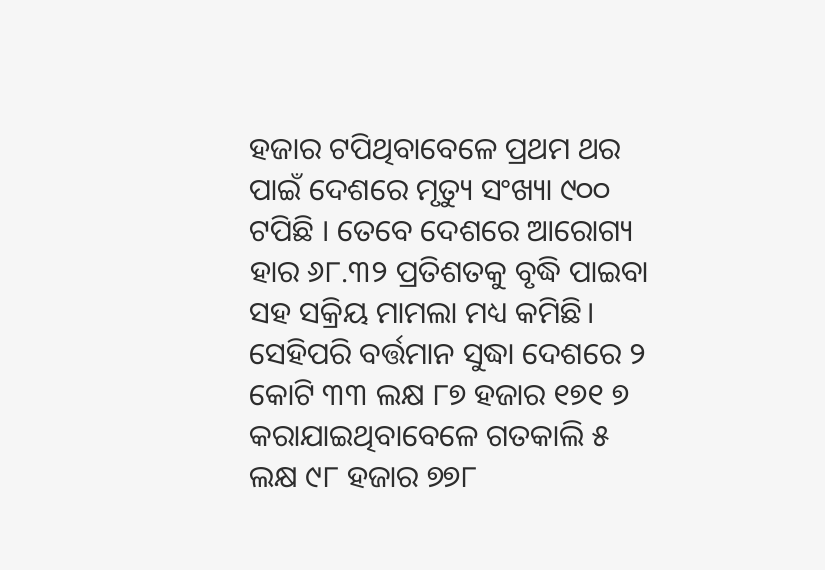ହଜାର ଟପିଥିବାବେଳେ ପ୍ରଥମ ଥର ପାଇଁ ଦେଶରେ ମୃତ୍ୟୁ ସଂଖ୍ୟା ୯୦୦ ଟପିଛି । ତେବେ ଦେଶରେ ଆରୋଗ୍ୟ ହାର ୬୮.୩୨ ପ୍ରତିଶତକୁ ବୃଦ୍ଧି ପାଇବା ସହ ସକ୍ରିୟ ମାମଲା ମଧ୍ୟ କମିଛି। ସେହିପରି ବର୍ତ୍ତମାନ ସୁଦ୍ଧା ଦେଶରେ ୨ କୋଟି ୩୩ ଲକ୍ଷ ୮୭ ହଜାର ୧୭୧ ୭ କରାଯାଇଥିବାବେଳେ ଗତକାଲି ୫ ଲକ୍ଷ ୯୮ ହଜାର ୭୭୮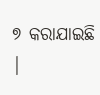୭ କରାଯାଇଛି |